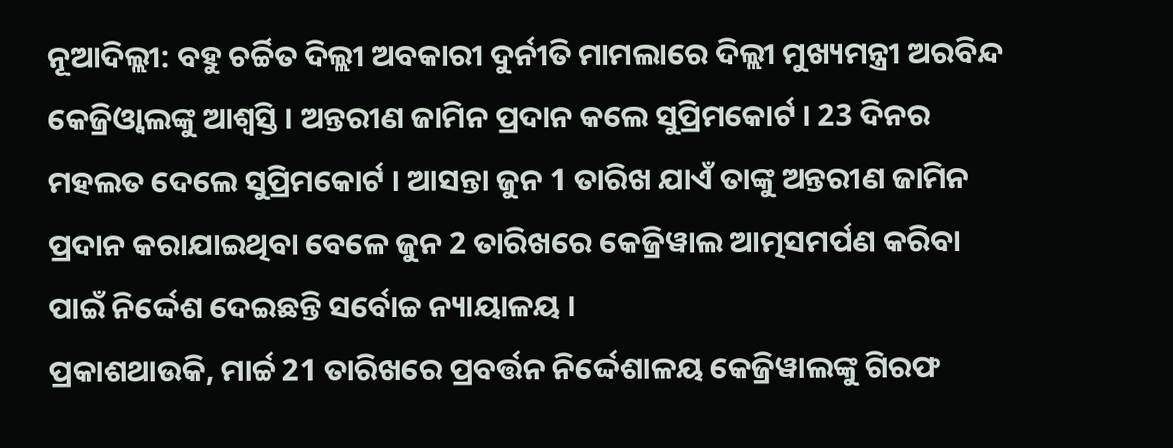ନୂଆଦିଲ୍ଲୀ: ବହୁ ଚର୍ଚ୍ଚିତ ଦିଲ୍ଲୀ ଅବକାରୀ ଦୁର୍ନୀତି ମାମଲାରେ ଦିଲ୍ଲୀ ମୁଖ୍ୟମନ୍ତ୍ରୀ ଅରବିନ୍ଦ କେଜ୍ରିଓ୍ବାଲଙ୍କୁ ଆଶ୍ବସ୍ତି । ଅନ୍ତରୀଣ ଜାମିନ ପ୍ରଦାନ କଲେ ସୁପ୍ରିମକୋର୍ଟ । 23 ଦିନର ମହଲତ ଦେଲେ ସୁପ୍ରିମକୋର୍ଟ । ଆସନ୍ତା ଜୁନ 1 ତାରିଖ ଯାଏଁ ତାଙ୍କୁ ଅନ୍ତରୀଣ ଜାମିନ ପ୍ରଦାନ କରାଯାଇଥିବା ବେଳେ ଜୁନ 2 ତାରିଖରେ କେଜ୍ରିୱାଲ ଆତ୍ମସମର୍ପଣ କରିବା ପାଇଁ ନିର୍ଦ୍ଦେଶ ଦେଇଛନ୍ତି ସର୍ବୋଚ୍ଚ ନ୍ୟାୟାଳୟ ।
ପ୍ରକାଶଥାଉକି, ମାର୍ଚ୍ଚ 21 ତାରିଖରେ ପ୍ରବର୍ତ୍ତନ ନିର୍ଦ୍ଦେଶାଳୟ କେଜ୍ରିୱାଲଙ୍କୁ ଗିରଫ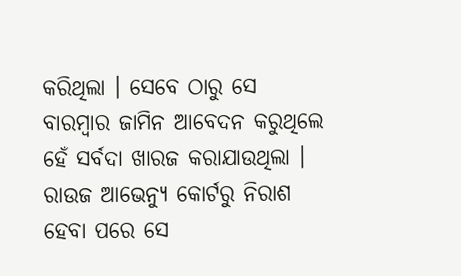କରିଥିଲା । ସେବେ ଠାରୁ ସେ ବାରମ୍ବାର ଜାମିନ ଆବେଦନ କରୁଥିଲେ ହେଁ ସର୍ବଦା ଖାରଜ କରାଯାଉଥିଲା । ରାଉଜ ଆଭେନ୍ୟୁ କୋର୍ଟରୁ ନିରାଶ ହେବା ପରେ ସେ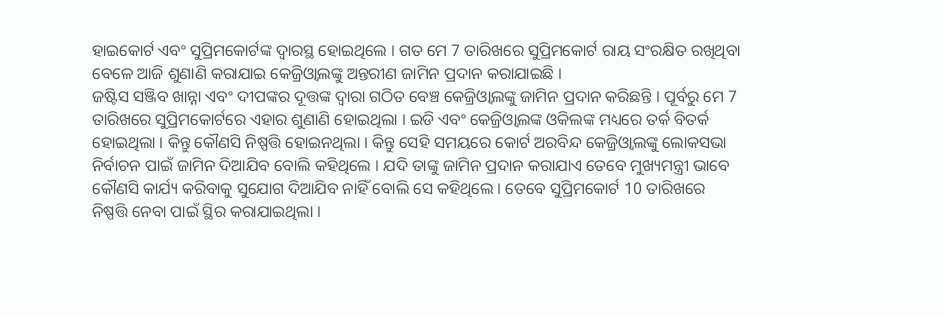ହାଇକୋର୍ଟ ଏବଂ ସୁପ୍ରିମକୋର୍ଟଙ୍କ ଦ୍ବାରସ୍ଥ ହୋଇଥିଲେ । ଗତ ମେ 7 ତାରିଖରେ ସୁପ୍ରିମକୋର୍ଟ ରାୟ ସଂରକ୍ଷିତ ରଖିଥିବା ବେଳେ ଆଜି ଶୁଣାଣି କରାଯାଇ କେଜ୍ରିଓ୍ବାଲଙ୍କୁ ଅନ୍ତରୀଣ ଜାମିନ ପ୍ରଦାନ କରାଯାଇଛି ।
ଜଷ୍ଟିସ ସଞ୍ଜିବ ଖାନ୍ନା ଏବଂ ଦୀପଙ୍କର ଦୂତ୍ତଙ୍କ ଦ୍ବାରା ଗଠିତ ବେଞ୍ଚ କେଜ୍ରିଓ୍ବାଲଙ୍କୁ ଜାମିନ ପ୍ରଦାନ କରିଛନ୍ତି । ପୂର୍ବରୁ ମେ 7 ତାରିଖରେ ସୁପ୍ରିମକୋର୍ଟରେ ଏହାର ଶୁଣାଣି ହୋଇଥିଲା । ଇଡି ଏବଂ କେଜ୍ରିଓ୍ବାଲଙ୍କ ଓକିଲଙ୍କ ମଧ୍ୟରେ ତର୍କ ବିତର୍କ ହୋଇଥିଲା । କିନ୍ତୁ କୌଣସି ନିଷ୍ପତ୍ତି ହୋଇନଥିଲା । କିନ୍ତୁ ସେହି ସମୟରେ କୋର୍ଟ ଅରବିନ୍ଦ କେଜ୍ରିଓ୍ବାଲଙ୍କୁ ଲୋକସଭା ନିର୍ବାଚନ ପାଇଁ ଜାମିନ ଦିଆଯିବ ବୋଲି କହିଥିଲେ । ଯଦି ତାଙ୍କୁ ଜାମିନ ପ୍ରଦାନ କରାଯାଏ ତେବେ ମୁଖ୍ୟମନ୍ତ୍ରୀ ଭାବେ କୌଣସି କାର୍ଯ୍ୟ କରିବାକୁ ସୁଯୋଗ ଦିଆଯିବ ନାହିଁ ବୋଲି ସେ କହିଥିଲେ । ତେବେ ସୁପ୍ରିମକୋର୍ଟ 10 ତାରିଖରେ ନିଷ୍ପତ୍ତି ନେବା ପାଇଁ ସ୍ଥିର କରାଯାଇଥିଲା ।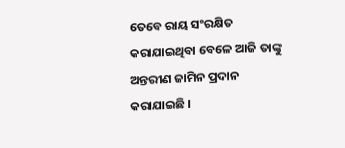ତେବେ ରାୟ ସଂରକ୍ଷିତ କରାଯାଇଥିବା ବେଳେ ଆଜି ତାଙ୍କୁ ଅନ୍ତରୀଣ ଜାମିନ ପ୍ରଦାନ କରାଯାଇଛି ।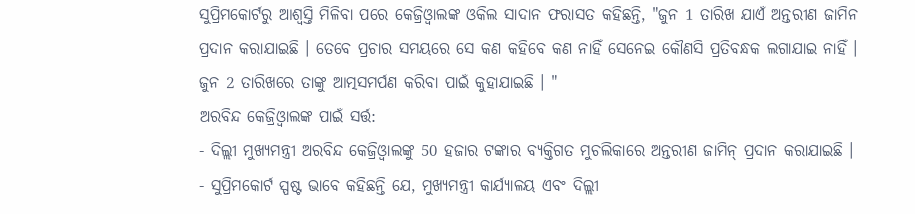ସୁପ୍ରିମକୋର୍ଟରୁ ଆଶ୍ବସ୍ତି ମିଳିବା ପରେ କେଜ୍ରିଓ୍ବାଲଙ୍କ ଓକିଲ ସାଦାନ ଫରାସତ କହିଛନ୍ତି, "ଜୁନ 1 ତାରିଖ ଯାଏଁ ଅନ୍ତରୀଣ ଜାମିନ ପ୍ରଦାନ କରାଯାଇଛି । ତେବେ ପ୍ରଚାର ସମୟରେ ସେ କଣ କହିବେ କଣ ନାହିଁ ସେନେଇ କୌଣସି ପ୍ରତିବନ୍ଧକ ଲଗାଯାଇ ନାହିଁ । ଜୁନ 2 ତାରିଖରେ ତାଙ୍କୁ ଆତ୍ମସମର୍ପଣ କରିବା ପାଇଁ କୁହାଯାଇଛି । "
ଅରବିନ୍ଦ କେଜ୍ରିଓ୍ବାଲଙ୍କ ପାଇଁ ସର୍ତ୍ତ:
- ଦିଲ୍ଲୀ ମୁଖ୍ୟମନ୍ତ୍ରୀ ଅରବିନ୍ଦ କେଜ୍ରିଓ୍ବାଲଙ୍କୁ 50 ହଜାର ଟଙ୍କାର ବ୍ୟକ୍ତିଗତ ମୁଚଲିକାରେ ଅନ୍ତରୀଣ ଜାମିନ୍ ପ୍ରଦାନ କରାଯାଇଛି ।
- ସୁପ୍ରିମକୋର୍ଟ ସ୍ପଷ୍ଟ ଭାବେ କହିଛନ୍ତି ଯେ, ମୁଖ୍ୟମନ୍ତ୍ରୀ କାର୍ଯ୍ୟାଳୟ ଏବଂ ଦିଲ୍ଲୀ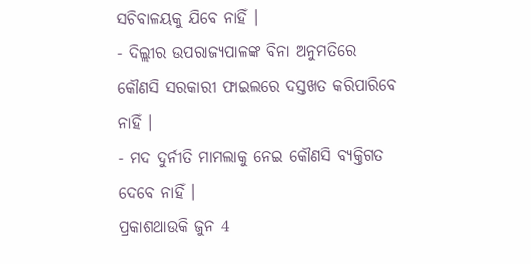ସଚିବାଳୟକୁ ଯିବେ ନାହିଁ ।
- ଦିଲ୍ଲୀର ଉପରାଜ୍ୟପାଳଙ୍କ ବିନା ଅନୁମତିରେ କୌଣସି ସରକାରୀ ଫାଇଲରେ ଦସ୍ତଖତ କରିପାରିବେ ନାହିଁ ।
- ମଦ ଦୁର୍ନୀତି ମାମଲାକୁ ନେଇ କୌଣସି ବ୍ୟକ୍ତିଗତ ଦେବେ ନାହିଁ ।
ପ୍ରକାଶଥାଉକି ଜୁନ 4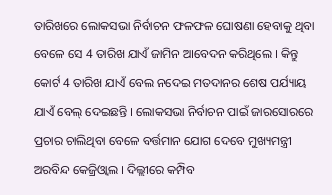ତାରିଖରେ ଲୋକସଭା ନିର୍ବାଚନ ଫଳଫଳ ଘୋଷଣା ହେବାକୁ ଥିବା ବେଳେ ସେ 4 ତାରିଖ ଯାଏଁ ଜାମିନ ଆବେଦନ କରିଥିଲେ । କିନ୍ତୁ କୋର୍ଟ 4 ତାରିଖ ଯାଏଁ ବେଲ ନଦେଇ ମତଦାନର ଶେଷ ପର୍ଯ୍ୟାୟ ଯାଏଁ ବେଲ୍ ଦେଇଛନ୍ତି । ଲୋକସଭା ନିର୍ବାଚନ ପାଇଁ ଜାରସୋରରେ ପ୍ରଚାର ଚାଲିଥିବା ବେଳେ ବର୍ତ୍ତମାନ ଯୋଗ ଦେବେ ମୁଖ୍ୟମନ୍ତ୍ରୀ ଅରବିନ୍ଦ କେଜ୍ରିଓ୍ବାଲ । ଦିଲ୍ଲୀରେ କମ୍ପିବ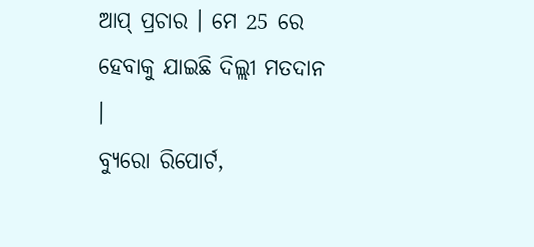ଆପ୍ ପ୍ରଚାର । ମେ 25 ରେ ହେବାକୁ ଯାଇଛି ଦିଲ୍ଲୀ ମତଦାନ ।
ବ୍ୟୁରୋ ରିପୋର୍ଟ,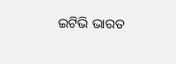ଇଟିଭି ଭାରତ